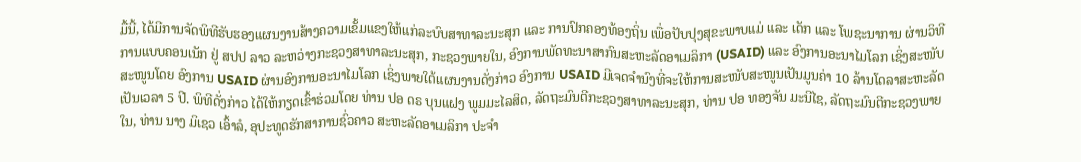ມື້ນີ້, ໄດ້ມີການຈັດພິທີຮັບຮອງແຜນງານສ້າງຄວາມເຂັ້ມແຂງໃຫ້ແກ່ລະບົບສາທາລະນະສຸກ ແລະ ການປົກຄອງທ້ອງຖິ່ນ ເພື່ອປັບປຸງສຸຂະພາບແມ່ ແລະ ເດັກ ແລະ ໂພຊະນາການ ຜ່ານວິທີການແບບຄອນເນັກ ຢູ່ ສປປ ລາວ ລະຫວ່າງກະຊວງສາທາລະນະສຸກ, ກະຊວງພາຍໃນ, ອົງການພັດທະນາສາກົນສະຫະລັດອາເມລິກາ (USAID) ແລະ ອົງການອະນາໄມໂລກ ເຊິ່ງສະໜັບສະໜູນໂດຍ ອົງການ USAID ຜ່ານອົງການອະນາໄມໂລກ ເຊິ່ງພາຍໃຕ້ແຜນງານດັ່ງກ່າວ ອົງການ USAID ມີເຈດຈຳນົງທີ່ຈະໃຫ້ການສະໜັບສະໜູນເປັນມູນຄ່າ 10 ລ້ານໂດລາສະຫະລັດ ເປັນເວລາ 5 ປີ. ພິທີດັ່ງກ່າວ ໄດ້ໃຫ້ກຽດເຂົ້າຮ່ວມໂດຍ ທ່ານ ປອ ດຣ ບຸນແຝງ ພູມມະໄລສິດ, ລັດຖະມົນຕີກະຊວງສາທາລະນະສຸກ, ທ່ານ ປອ ທອງຈັນ ມະນີໄຊ, ລັດຖະມົນຕີກະຊວງພາຍໃນ, ທ່ານ ນາງ ມິເຊວ ເອົ້າລໍ, ອຸປະທູດຮັກສາການຊົ່ວຄາວ ສະຫະລັດອາເມລິກາ ປະຈໍາ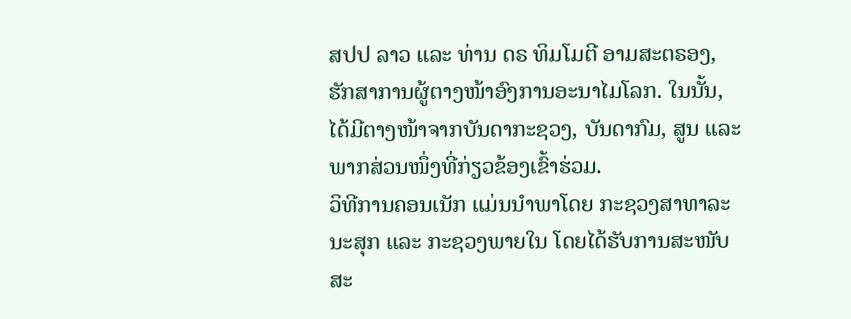ສປປ ລາວ ແລະ ທ່ານ ດຣ ທິມໂມຕີ ອາມສະຕຣອງ, ຮັກສາການຜູ້ຕາງໜ້າອົງການອະນາໄມໂລກ. ໃນນັ້ນ, ໄດ້ມີຕາງໜ້າຈາກບັນດາກະຊວງ, ບັນດາກົມ, ສູນ ແລະ ພາກສ່ວນໜຶ່ງທີ່ກ່ຽວຂ້ອງເຂົ້າຮ່ວມ.
ວິທີການຄອນເນັກ ແມ່ນນຳພາໂດຍ ກະຊວງສາທາລະນະສຸກ ແລະ ກະຊວງພາຍໃນ ໂດຍໄດ້ຮັບການສະໜັບສະ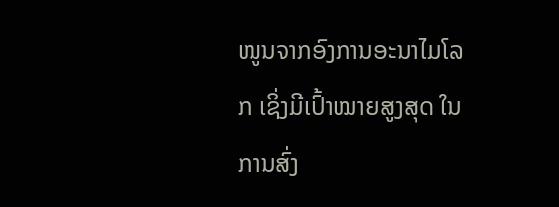ໜູນຈາກອົງການອະນາໄມໂລກ ເຊິ່ງມີເປົ້າໝາຍສູງສຸດ ໃນການສົ່ງ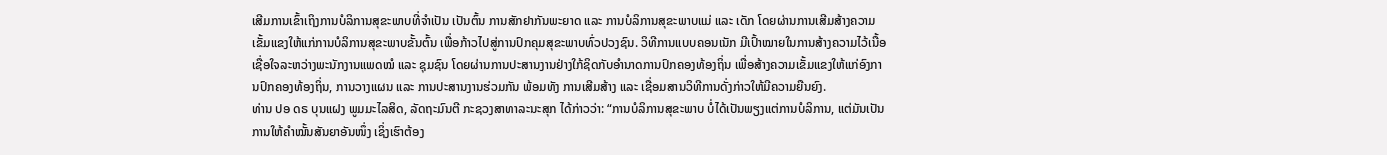ເສີມການເຂົ້າເຖິງການບໍລິການສຸຂະພາບທີ່ຈໍາເປັນ ເປັນຕົ້ນ ການສັກຢາກັນພະຍາດ ແລະ ການບໍລິການສຸຂະພາບແມ່ ແລະ ເດັກ ໂດຍຜ່ານການເສີມສ້າງຄວາມເຂັ້ມແຂງໃຫ້ແກ່ການບໍລິການສຸຂະພາບຂັ້ນຕົ້ນ ເພື່ອກ້າວໄປສູ່ການປົກຄຸມສຸຂະພາບທົ່ວປວງຊົນ. ວິທີການແບບຄອນເນັກ ມີເປົ້າໝາຍໃນການສ້າງຄວາມໄວ້ເນື້ອເຊື່ອໃຈລະຫວ່າງພະນັກງານແພດໝໍ ແລະ ຊຸມຊົນ ໂດຍຜ່ານການປະສານງານຢ່າງໃກ້ຊິດກັບອຳນາດການປົກຄອງທ້ອງຖິ່ນ ເພື່ອສ້າງຄວາມເຂັ້ມແຂງໃຫ້ແກ່ອົງການປົກຄອງທ້ອງຖິ່ນ, ການວາງແຜນ ແລະ ການປະສານງານຮ່ວມກັນ ພ້ອມທັງ ການເສີມສ້າງ ແລະ ເຊື່ອມສານວິທີການດັ່ງກ່າວໃຫ້ມີຄວາມຍືນຍົງ.
ທ່ານ ປອ ດຣ ບຸນແຝງ ພູມມະໄລສິດ, ລັດຖະມົນຕີ ກະຊວງສາທາລະນະສຸກ ໄດ້ກ່າວວ່າ: “ການບໍລິການສຸຂະພາບ ບໍ່ໄດ້ເປັນພຽງແຕ່ການບໍລິການ, ແຕ່ມັນເປັນການໃຫ້ຄຳໝັ້ນສັນຍາອັນໜຶ່ງ ເຊິ່ງເຮົາຕ້ອງ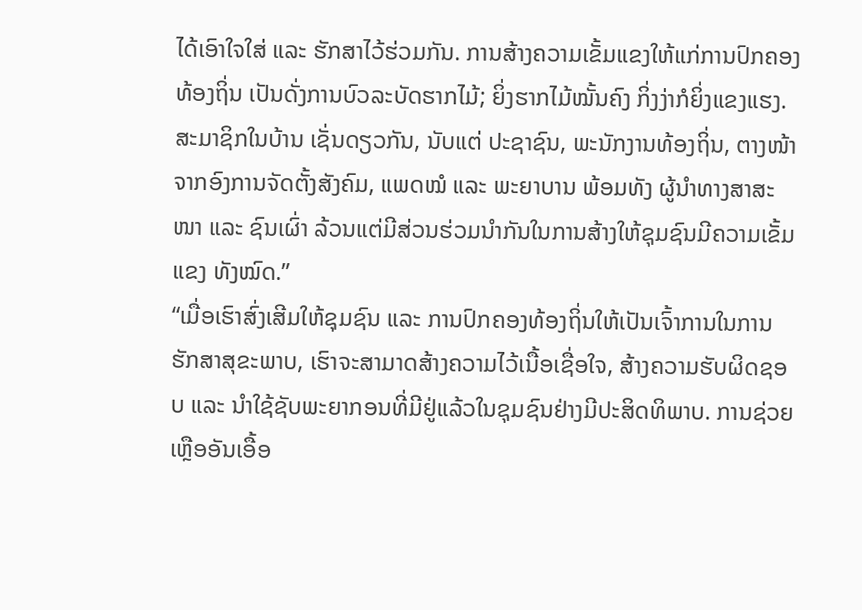ໄດ້ເອົາໃຈໃສ່ ແລະ ຮັກສາໄວ້ຮ່ວມກັນ. ການສ້າງຄວາມເຂັ້ມແຂງໃຫ້ແກ່ການປົກຄອງທ້ອງຖິ່ນ ເປັນດັ່ງການບົວລະບັດຮາກໄມ້; ຍິ່ງຮາກໄມ້ໝັ້ນຄົງ ກິ່ງງ່າກໍຍິ່ງແຂງແຮງ. ສະມາຊິກໃນບ້ານ ເຊັ່ນດຽວກັນ, ນັບແຕ່ ປະຊາຊົນ, ພະນັກງານທ້ອງຖິ່ນ, ຕາງໜ້າຈາກອົງການຈັດຕັ້ງສັງຄົມ, ແພດໝໍ ແລະ ພະຍາບານ ພ້ອມທັງ ຜູ້ນຳທາງສາສະໜາ ແລະ ຊົນເຜົ່າ ລ້ວນແຕ່ມີສ່ວນຮ່ວມນໍາກັນໃນການສ້າງໃຫ້ຊຸມຊົນມີຄວາມເຂັ້ມແຂງ ທັງໝົດ.”
“ເມື່ອເຮົາສົ່ງເສີມໃຫ້ຊຸມຊົນ ແລະ ການປົກຄອງທ້ອງຖິ່ນໃຫ້ເປັນເຈົ້າການໃນການຮັກສາສຸຂະພາບ, ເຮົາຈະສາມາດສ້າງຄວາມໄວ້ເນື້ອເຊື່ອໃຈ, ສ້າງຄວາມຮັບຜິດຊອບ ແລະ ນຳໃຊ້ຊັບພະຍາກອນທີ່ມີຢູ່ແລ້ວໃນຊຸມຊົນຢ່າງມີປະສິດທິພາບ. ການຊ່ວຍເຫຼືອອັນເອື້ອ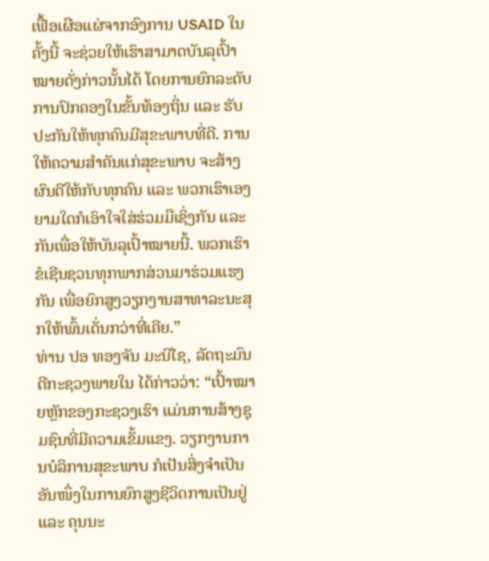ເຟື້ອເຜືອແຜ່ຈາກອົງການ USAID ໃນຄັ້ງນີ້ ຈະຊ່ວຍໃຫ້ເຮົາສາມາດບັນລຸເປົ້າໝາຍດັ່ງກ່າວນັ້ນໄດ້ ໂດຍການຍົກລະດັບການປົກຄອງໃນຂັ້ນທ້ອງຖິ່ນ ແລະ ຮັບປະກັນໃຫ້ທຸກຄົນມີສຸຂະພາບທີ່ດີ. ການໃຫ້ຄວາມສຳຄັນແກ່ສຸຂະພາບ ຈະສ້າງຜົນດີໃຫ້ກັບທຸກຄົນ ແລະ ພວກເຮົາເອງ ຍາມໃດກໍເອົາໃຈໃສ່ຮ່ວມມືເຊິ່ງກັນ ແລະ ກັນເພື່ອໃຫ້ບັນລຸເປົ້າໝາຍນີ້. ພວກເຮົາຂໍເຊີນຊວນທຸກພາກສ່ວນມາຮ່ວມແຮງກັນ ເພື່ອຍົກສູງວຽກງານສາທາລະນະສຸກໃຫ້ພົ້ນເດັ່ນກວ່າທີ່ເຄີຍ.”
ທ່ານ ປອ ທອງຈັນ ມະນີໄຊ, ລັດຖະມົນຕີກະຊວງພາຍໃນ ໄດ້ກ່າວວ່າ: “ເປົ້າໝາຍຫຼັກຂອງກະຊວງເຮົາ ແມ່ນການສ້າງຊຸມຊົນທີ່ມີຄວາມເຂັ້ມແຂງ. ວຽກງານການບໍລິການສຸຂະພາບ ກໍເປັນສິ່ງຈຳເປັນອັນໜຶ່ງໃນການຍົກສູງຊີວິດການເປັນຢູ່ ແລະ ຄຸນນະ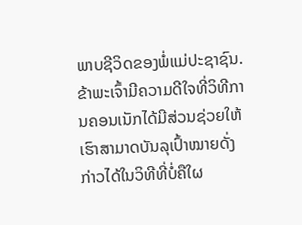ພາບຊີວິດຂອງພໍ່ແມ່ປະຊາຊົນ. ຂ້າພະເຈົ້າມີຄວາມດີໃຈທີ່ວິທີການຄອນເນັກໄດ້ມີສ່ວນຊ່ວຍໃຫ້ເຮົາສາມາດບັນລຸເປົ້າໝາຍດັ່ງກ່າວໄດ້ໃນວິທີທີ່ບໍ່ຄືໃຜ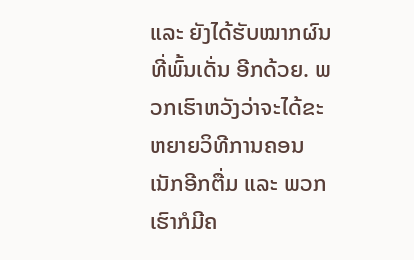ແລະ ຍັງໄດ້ຮັບໝາກຜົນທີ່ພົ້ນເດັ່ນ ອີກດ້ວຍ. ພວກເຮົາຫວັງວ່າຈະໄດ້ຂະຫຍາຍວິທີການຄອນເນັກອີກຕື່ມ ແລະ ພວກເຮົາກໍມີຄ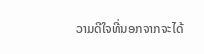ວາມດີໃຈທີ່ນອກຈາກຈະໄດ້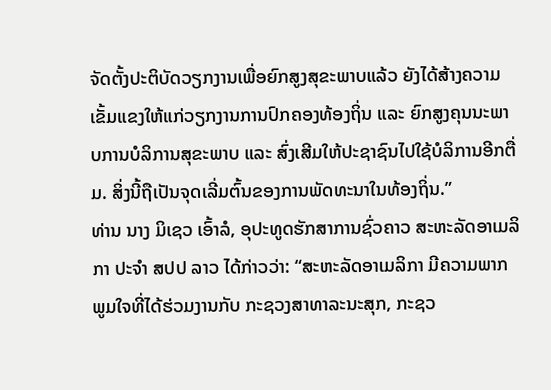ຈັດຕັ້ງປະຕິບັດວຽກງານເພື່ອຍົກສູງສຸຂະພາບແລ້ວ ຍັງໄດ້ສ້າງຄວາມເຂັ້ມແຂງໃຫ້ແກ່ວຽກງານການປົກຄອງທ້ອງຖິ່ນ ແລະ ຍົກສູງຄຸນນະພາບການບໍລິການສຸຂະພາບ ແລະ ສົ່ງເສີມໃຫ້ປະຊາຊົນໄປໃຊ້ບໍລິການອີກຕື່ມ. ສິ່ງນີ້ຖືເປັນຈຸດເລີ່ມຕົ້ນຂອງການພັດທະນາໃນທ້ອງຖິ່ນ.”
ທ່ານ ນາງ ມິເຊວ ເອົ້າລໍ, ອຸປະທູດຮັກສາການຊົ່ວຄາວ ສະຫະລັດອາເມລິກາ ປະຈໍາ ສປປ ລາວ ໄດ້ກ່າວວ່າ: “ສະຫະລັດອາເມລິກາ ມີຄວາມພາກພູມໃຈທີ່ໄດ້ຮ່ວມງານກັບ ກະຊວງສາທາລະນະສຸກ, ກະຊວ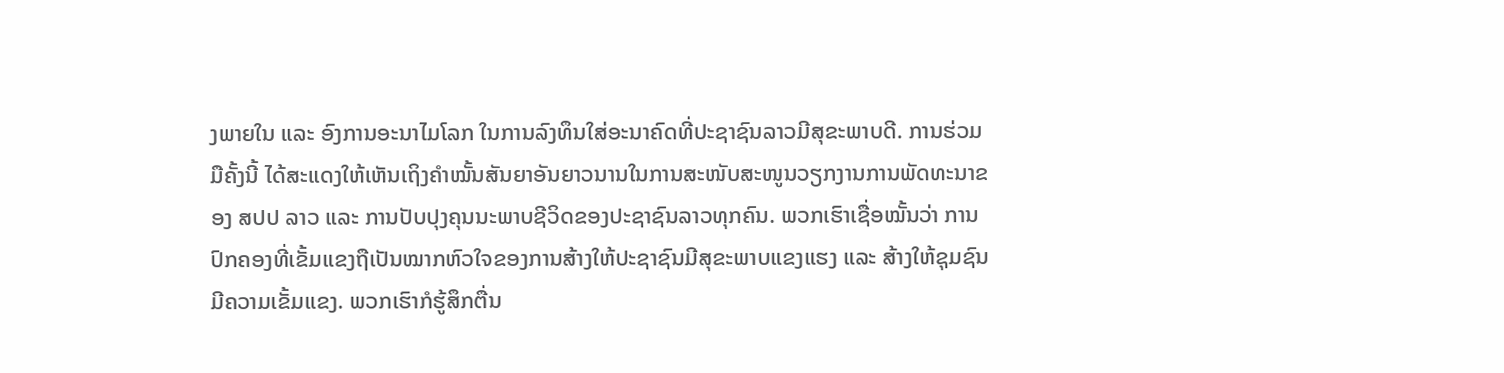ງພາຍໃນ ແລະ ອົງການອະນາໄມໂລກ ໃນການລົງທຶນໃສ່ອະນາຄົດທີ່ປະຊາຊົນລາວມີສຸຂະພາບດີ. ການຮ່ວມມືຄັ້ງນີ້ ໄດ້ສະແດງໃຫ້ເຫັນເຖິງຄຳໝັ້ນສັນຍາອັນຍາວນານໃນການສະໜັບສະໜູນວຽກງານການພັດທະນາຂອງ ສປປ ລາວ ແລະ ການປັບປຸງຄຸນນະພາບຊີວິດຂອງປະຊາຊົນລາວທຸກຄົນ. ພວກເຮົາເຊື່ອໝັ້ນວ່າ ການປົກຄອງທີ່ເຂັ້ມແຂງຖືເປັນໝາກຫົວໃຈຂອງການສ້າງໃຫ້ປະຊາຊົນມີສຸຂະພາບແຂງແຮງ ແລະ ສ້າງໃຫ້ຊຸມຊົນມີຄວາມເຂັ້ມແຂງ. ພວກເຮົາກໍຮູ້ສຶກຕື່ນ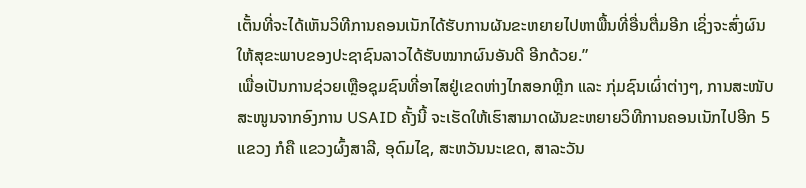ເຕັ້ນທີ່ຈະໄດ້ເຫັນວິທີການຄອນເນັກໄດ້ຮັບການຜັນຂະຫຍາຍໄປຫາພື້ນທີ່ອື່ນຕື່ມອີກ ເຊິ່ງຈະສົ່ງຜົນໃຫ້ສຸຂະພາບຂອງປະຊາຊົນລາວໄດ້ຮັບໝາກຜົນອັນດີ ອີກດ້ວຍ.”
ເພື່ອເປັນການຊ່ວຍເຫຼືອຊຸມຊົນທີ່ອາໄສຢູ່ເຂດຫ່າງໄກສອກຫຼີກ ແລະ ກຸ່ມຊົນເຜົ່າຕ່າງໆ, ການສະໜັບສະໜູນຈາກອົງການ USAID ຄັ້ງນີ້ ຈະເຮັດໃຫ້ເຮົາສາມາດຜັນຂະຫຍາຍວິທີການຄອນເນັກໄປອີກ 5 ແຂວງ ກໍຄື ແຂວງຜົ້ງສາລີ, ອຸດົມໄຊ, ສະຫວັນນະເຂດ, ສາລະວັນ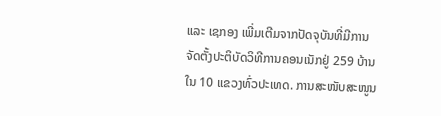ແລະ ເຊກອງ ເພີ່ມເຕີມຈາກປັດຈຸບັນທີ່ມີການຈັດຕັ້ງປະຕິບັດວິທີການຄອນເນັກຢູ່ 259 ບ້ານ ໃນ 10 ແຂວງທົ່ວປະເທດ. ການສະໜັບສະໜູນ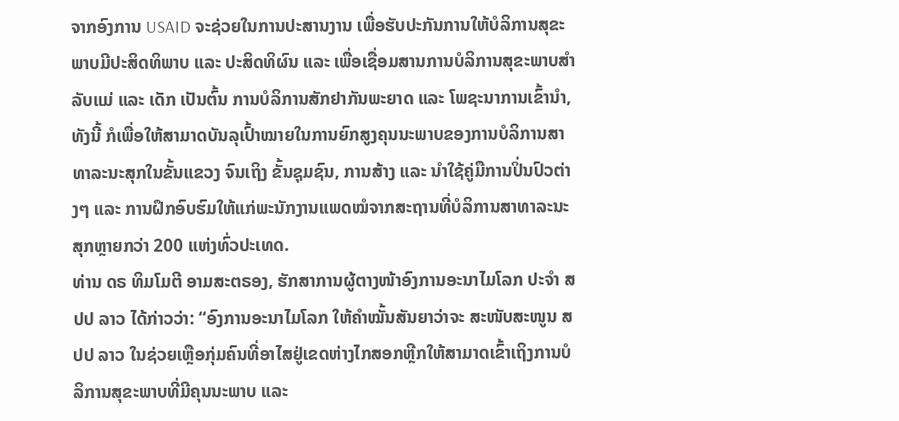ຈາກອົງການ USAID ຈະຊ່ວຍໃນການປະສານງານ ເພື່ອຮັບປະກັນການໃຫ້ບໍລິການສຸຂະພາບມີປະສິດທິພາບ ແລະ ປະສິດທິຜົນ ແລະ ເພື່ອເຊື່ອມສານການບໍລິການສຸຂະພາບສຳລັບແມ່ ແລະ ເດັກ ເປັນຕົ້ນ ການບໍລິການສັກຢາກັນພະຍາດ ແລະ ໂພຊະນາການເຂົ້ານຳ, ທັງນີ້ ກໍເພື່ອໃຫ້ສາມາດບັນລຸເປົ້າໝາຍໃນການຍົກສູງຄຸນນະພາບຂອງການບໍລິການສາທາລະນະສຸກໃນຂັ້ນແຂວງ ຈົນເຖິງ ຂັ້ນຊຸມຊົນ, ການສ້າງ ແລະ ນຳໃຊ້ຄູ່ມືການປິ່ນປົວຕ່າງໆ ແລະ ການຝຶກອົບຮົມໃຫ້ແກ່ພະນັກງານແພດໝໍຈາກສະຖານທີ່ບໍລິການສາທາລະນະສຸກຫຼາຍກວ່າ 200 ແຫ່ງທົ່ວປະເທດ.
ທ່ານ ດຣ ທິມໂມຕີ ອາມສະຕຣອງ, ຮັກສາການຜູ້ຕາງໜ້າອົງການອະນາໄມໂລກ ປະຈຳ ສປປ ລາວ ໄດ້ກ່າວວ່າ: “ອົງການອະນາໄມໂລກ ໃຫ້ຄຳໝັ້ນສັນຍາວ່າຈະ ສະໜັບສະໜູນ ສປປ ລາວ ໃນຊ່ວຍເຫຼືອກຸ່ມຄົນທີ່ອາໄສຢູ່ເຂດຫ່າງໄກສອກຫຼີກໃຫ້ສາມາດເຂົ້າເຖິງການບໍລິການສຸຂະພາບທີ່ມີຄຸນນະພາບ ແລະ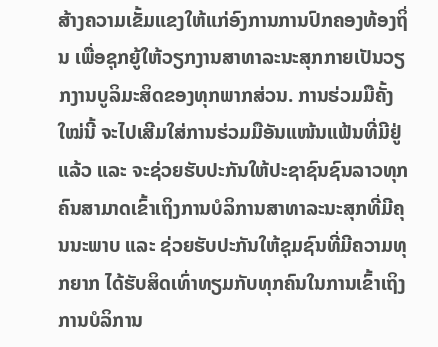ສ້າງຄວາມເຂັ້ມແຂງໃຫ້ແກ່ອົງການການປົກຄອງທ້ອງຖິ່ນ ເພື່ອຊຸກຍູ້ໃຫ້ວຽກງານສາທາລະນະສຸກກາຍເປັນວຽກງານບູລິມະສິດຂອງທຸກພາກສ່ວນ. ການຮ່ວມມືຄັ້ງໃໝ່ນີ້ ຈະໄປເສີມໃສ່ການຮ່ວມມືອັນແໜ້ນແຟ້ນທີ່ມີຢູ່ແລ້ວ ແລະ ຈະຊ່ວຍຮັບປະກັນໃຫ້ປະຊາຊົນຊົນລາວທຸກຄົນສາມາດເຂົ້າເຖິງການບໍລິການສາທາລະນະສຸກທີ່ມີຄຸນນະພາບ ແລະ ຊ່ວຍຮັບປະກັນໃຫ້ຊຸມຊົນທີ່ມີຄວາມທຸກຍາກ ໄດ້ຮັບສິດເທົ່າທຽມກັບທຸກຄົນໃນການເຂົ້າເຖິງການບໍລິການ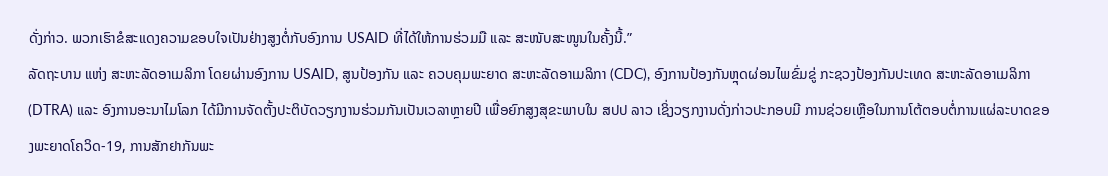ດັ່ງກ່າວ. ພວກເຮົາຂໍສະແດງຄວາມຂອບໃຈເປັນຢ່າງສູງຕໍ່ກັບອົງການ USAID ທີ່ໄດ້ໃຫ້ການຮ່ວມມື ແລະ ສະໜັບສະໜູນໃນຄັ້ງນີ້.”
ລັດຖະບານ ແຫ່ງ ສະຫະລັດອາເມລິກາ ໂດຍຜ່ານອົງການ USAID, ສູນປ້ອງກັນ ແລະ ຄວບຄຸມພະຍາດ ສະຫະລັດອາເມລິກາ (CDC), ອົງການປ້ອງກັນຫຼຸດຜ່ອນໄພຂົ່ມຂູ່ ກະຊວງປ້ອງກັນປະເທດ ສະຫະລັດອາເມລິກາ (DTRA) ແລະ ອົງການອະນາໄມໂລກ ໄດ້ມີການຈັດຕັ້ງປະຕິບັດວຽກງານຮ່ວມກັນເປັນເວລາຫຼາຍປີ ເພື່ອຍົກສູງສຸຂະພາບໃນ ສປປ ລາວ ເຊິ່ງວຽກງານດັ່ງກ່າວປະກອບມີ ການຊ່ວຍເຫຼືອໃນການໂຕ້ຕອບຕໍ່ການແຜ່ລະບາດຂອງພະຍາດໂຄວິດ-19, ການສັກຢາກັນພະ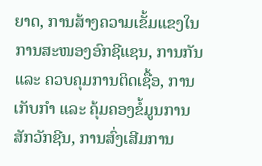ຍາດ, ການສ້າງຄວາມເຂັ້ມແຂງໃນການສະໜອງອົກຊີແຊນ, ການກັນ ແລະ ຄວບຄຸມການຕິດເຊື້ອ, ການເກັບກຳ ແລະ ຄຸ້ມຄອງຂໍ້ມູນການສັກວັກຊີນ, ການສົ່ງເສີມການ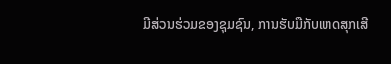ມີສ່ວນຮ່ວມຂອງຊຸມຊົນ, ການຮັບມືກັບເຫດສຸກເສີ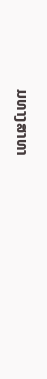ມທາງສາທາ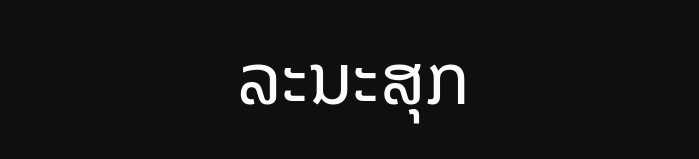ລະນະສຸກ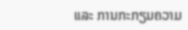ແລະ ການກະກຽມຄວາມ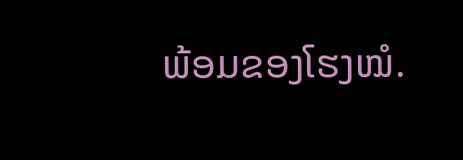ພ້ອມຂອງໂຮງໝໍ.